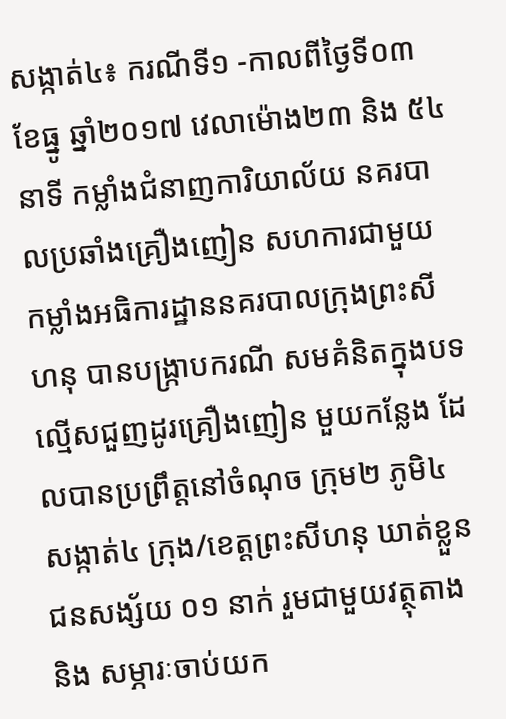សង្កាត់៤៖ ករណីទី១ -កាលពីថ្ងៃទី០៣ ខែធ្នូ ឆ្នាំ២០១៧ វេលាម៉ោង២៣ និង ៥៤នាទី កម្លាំងជំនាញការិយាល័យ នគរបាលប្រឆាំងគ្រឿងញៀន សហការជាមួយ កម្លាំងអធិការដ្ឋាននគរបាលក្រុងព្រះសីហនុ បានបង្ក្រាបករណី សមគំនិតក្នុងបទល្មើសជួញដូរគ្រឿងញៀន មួយកន្លែង ដែលបានប្រព្រឹត្តនៅចំណុច ក្រុម២ ភូមិ៤ សង្កាត់៤ ក្រុង/ខេត្តព្រះសីហនុ ឃាត់ខ្លួនជនសង្ស័យ ០១ នាក់ រួមជាមួយវត្ថុតាង និង សម្ភារៈចាប់យក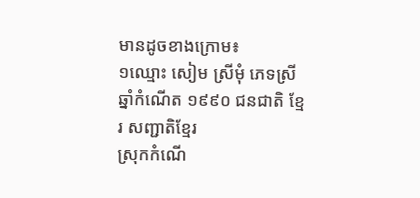មានដូចខាងក្រោម៖
១ឈ្មោះ សៀម ស្រីមុំ ភេទស្រី ឆ្នាំកំណើត ១៩៩០ ជនជាតិ ខ្មែរ សញ្ជាតិខ្មែរ
ស្រុកកំណើ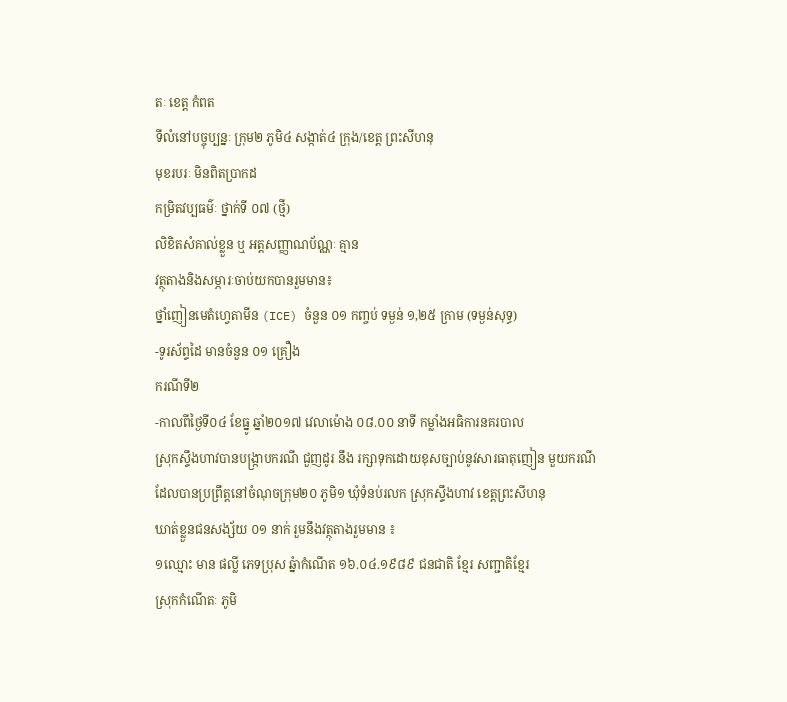តៈ ខេត្ត កំពត
ទីលំនៅបច្ចុប្បន្នៈ ក្រុម២ ភូមិ៤ សង្កាត់៤ ក្រុង/ខេត្ត ព្រះសីហនុ
មុខរបរៈ មិនពិតប្រាកដ
កម្រិតវប្បធម៌ៈ ថ្នាក់ទី ០៧ (ថ្មី)
លិខិតសំគាល់ខ្លួន ឬ អត្តសញ្ញាណប័ណ្ណៈ គ្មាន
វត្ថុតាងនិងសម្ភារៈចាប់យកបានរួមមាន៖
ថ្នាំញៀនមេតំហ្វេតាមីន (ICE) ចំនួន ០១ កញ្ចប់ ទម្ងន់ ១,២៥ ក្រាម (ទម្ងន់សុទ្ធ)
-ទូរស័ព្ទដៃ មានចំនួន ០១ គ្រឿង
ករណីទី២
-កាលពីថ្ងៃទី០៤ ខែធ្នូ ឆ្នាំ២០១៧ វេលាម៉ោង ០៨.០០ នាទី កម្លាំងអធិការនគរបាល
ស្រុកស្ទឹងហាវបានបង្ក្រាបករណី ជួញដូរ នឹង រក្សាទុកដោយខុសច្បាប់នូវសារធាតុញៀន មួយករណី
ដែលបានប្រព្រឹត្តនៅចំណុចក្រុម២០ ភូមិ១ ឃុំទំនប់រលក ស្រុកស្ទឹងហាវ ខេត្តព្រះសីហនុ
ឃាត់ខ្លួនជនសង្ស័យ ០១ នាក់ រួមនឹងវត្ថុតាងរួមមាន ៖
១ឈ្មោះ មាន ផល្លី ភេទប្រុស ឆ្នំាកំណើត ១៦.០៤.១៩៨៩ ជនជាតិ ខ្មែរ សញ្ជាតិខ្មែរ
ស្រុកកំណើតៈ ភូមិ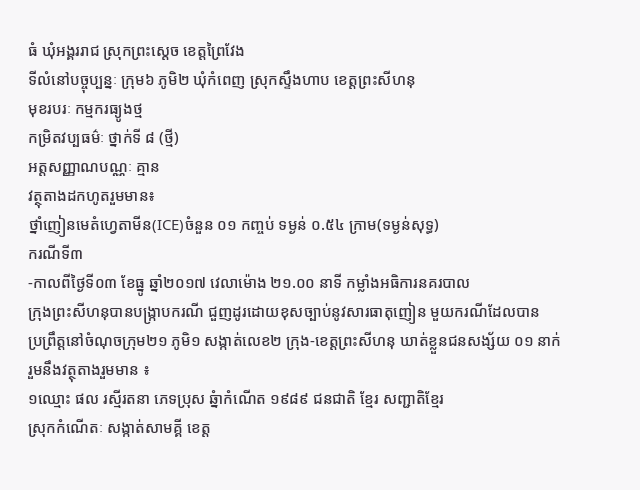ធំ ឃុំអង្គររាជ ស្រុកព្រះស្តេច ខេត្តព្រៃវែង
ទីលំនៅបច្ចុប្បន្នៈ ក្រុម៦ ភូមិ២ ឃុំកំពេញ ស្រុកស្ទឹងហាប ខេត្តព្រះសីហនុ
មុខរបរៈ កម្មករធ្យូងថ្ម
កម្រិតវប្បធម៌ៈ ថ្នាក់ទី ៨ (ថ្មី)
អត្តសញ្ញាណបណ្ណៈ គ្មាន
វត្ថុតាងដកហូតរួមមាន៖
ថ្នាំញៀនមេតំហ្វេតាមីន(ICE)ចំនួន ០១ កញ្ចប់ ទម្ងន់ ០.៥៤ ក្រាម(ទម្ងន់សុទ្ធ)
ករណីទី៣
-កាលពីថ្ងៃទី០៣ ខែធ្នូ ឆ្នាំ២០១៧ វេលាម៉ោង ២១.០០ នាទី កម្លាំងអធិការនគរបាល
ក្រុងព្រះសីហនុបានបង្ក្រាបករណី ជួញដូរដោយខុសច្បាប់នូវសារធាតុញៀន មួយករណីដែលបាន
ប្រព្រឹត្តនៅចំណុចក្រុម២១ ភូមិ១ សង្កាត់លេខ២ ក្រុង-ខេត្តព្រះសីហនុ ឃាត់ខ្លួនជនសង្ស័យ ០១ នាក់
រួមនឹងវត្ថុតាងរួមមាន ៖
១ឈ្មោះ ផល រស្មីរតនា ភេទប្រុស ឆ្នំាកំណើត ១៩៨៩ ជនជាតិ ខ្មែរ សញ្ជាតិខ្មែរ
ស្រុកកំណើតៈ សង្កាត់សាមគ្គី ខេត្ត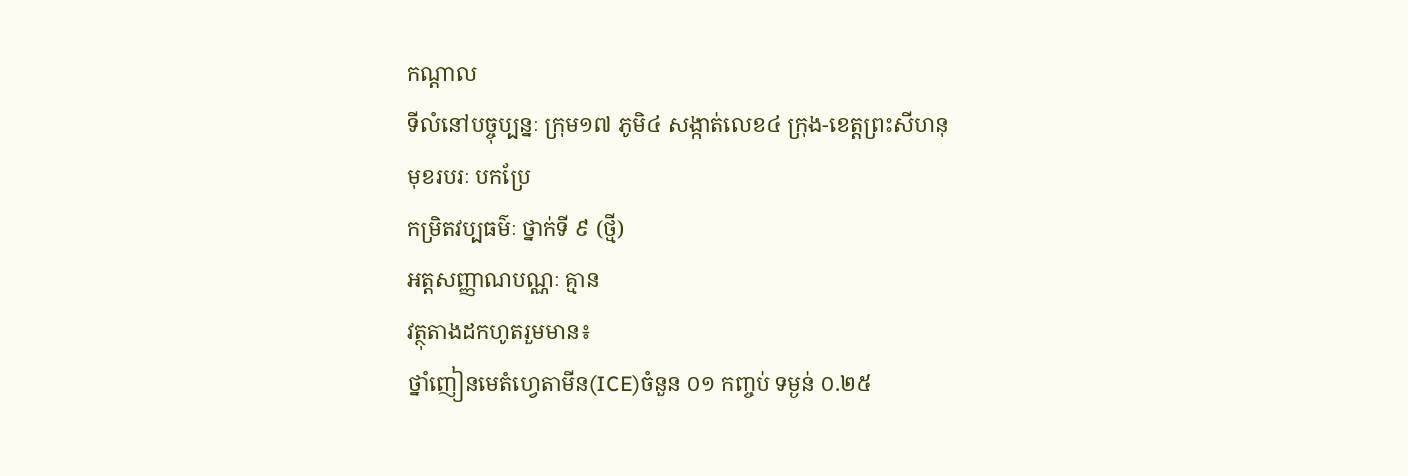កណ្តាល
ទីលំនៅបច្ចុប្បន្នៈ ក្រុម១៧ ភូមិ៤ សង្កាត់លេខ៤ ក្រុង-ខេត្តព្រះសីហនុ
មុខរបរៈ បកប្រែ
កម្រិតវប្បធម៌ៈ ថ្នាក់ទី ៩ (ថ្មី)
អត្តសញ្ញាណបណ្ណៈ គ្មាន
វត្ថុតាងដកហូតរួមមាន៖
ថ្នាំញៀនមេតំហ្វេតាមីន(ICE)ចំនួន ០១ កញ្ចប់ ទម្ងន់ ០.២៥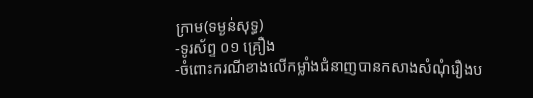ក្រាម(ទម្ងន់សុទ្ធ)
-ទូរស័ព្ទ ០១ គ្រឿង
-ចំពោះករណីខាងលើកម្លាំងជំនាញបានកសាងសំណុំរឿងប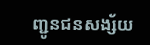ញ្ជូនជនសង្ស័យ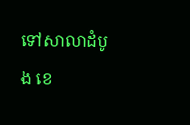ទៅសាលាដំបូង ខេ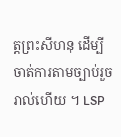ត្តព្រះសីហនុ ដើម្បីចាត់ការតាមច្បាប់រួចរាល់ហើយ ។ LSP